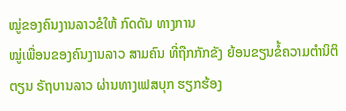ໝູ່ຂອງຄົນງານລາວຂໍໃຫ້ ກົດດັນ ທາງການ
ໝູ່ເພື່ອນຂອງຄົນງານລາວ ສາມຄົນ ທີ່ຖືກກັກຂັງ ຍ້ອນຂຽນຂໍ້ຄວາມຕຳນິຕິຕຽນ ຣັຖບານລາວ ຜ່ານທາງເຟສບຸກ ຮຽກຮ້ອງ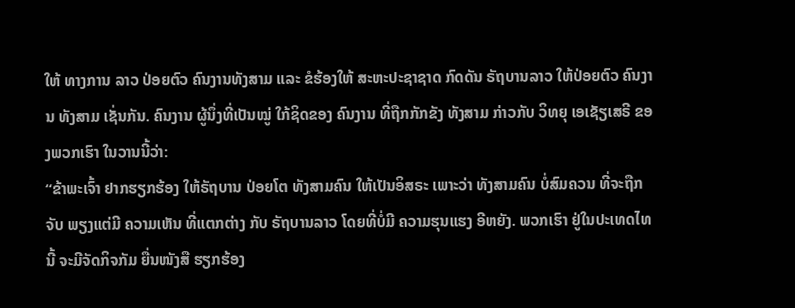ໃຫ້ ທາງການ ລາວ ປ່ອຍຕົວ ຄົນງານທັງສາມ ແລະ ຂໍຮ້ອງໃຫ້ ສະຫະປະຊາຊາດ ກົດດັນ ຣັຖບານລາວ ໃຫ້ປ່ອຍຕົວ ຄົນງານ ທັງສາມ ເຊັ່ນກັນ. ຄົນງານ ຜູ້ນຶ່ງທີ່ເປັນໝູ່ ໃກ້ຊິດຂອງ ຄົນງານ ທີ່ຖືກກັກຂັງ ທັງສາມ ກ່າວກັບ ວິທຍຸ ເອເຊັຽເສຣີ ຂອງພວກເຮົາ ໃນວານນີ້ວ່າ:
“ຂ້າພະເຈົ້າ ຢາກຮຽກຮ້ອງ ໃຫ້ຣັຖບານ ປ່ອຍໂຕ ທັງສາມຄົນ ໃຫ້ເປັນອິສຣະ ເພາະວ່າ ທັງສາມຄົນ ບໍ່ສົມຄວນ ທີ່ຈະຖືກຈັບ ພຽງແຕ່ມີ ຄວາມເຫັນ ທີ່ແຕກຕ່າງ ກັບ ຣັຖບານລາວ ໂດຍທີ່ບໍ່ມີ ຄວາມຮຸນແຮງ ອີຫຍັງ. ພວກເຮົາ ຢູ່ໃນປະເທດໄທນີ້ ຈະມີຈັດກິຈກັມ ຍື່ນໜັງສື ຮຽກຮ້ອງ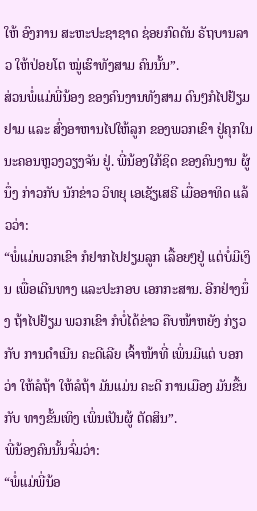ໃຫ້ ອົງການ ສະຫະປະຊາຊາດ ຊ່ອຍກົດດັນ ຣັຖບານລາວ ໃຫ້ປ່ອຍໂຕ ໝູ່ເຮົາທັງສາມ ຄົນນັ້ນ”.
ສ່ວນພໍ່ແມ່ພີ່ນ້ອງ ຂອງຄົນງານທັງສາມ ດົນໆກໍໄປຢ້ຽມຢາມ ແລະ ສົ່ງອາຫານໄປໃຫ້ລູກ ຂອງພວກເຂົາ ຢູ່ຄຸກໃນ ນະຄອນຫຼວງວຽງຈັນ ຢູ່. ພີ່ນ້ອງໃກ້ຊິດ ຂອງຄົນງານ ຜູ້ນຶ່ງ ກ່າວກັບ ນັກຂ່າວ ວິທຍຸ ເອເຊັຽເສຣີ ເມື່ອອາທິດ ແລ້ວວ່າ:
“ພໍ່ແມ່ພວກເຂົາ ກໍຢາກໄປຢຽມລູກ ເລື້ອຍໆຢູ່ ແຕ່ບໍ່ມີເງິນ ເພື່ອເດີນທາງ ແລະປະກອບ ເອກກະສານ. ອີກຢ່າງນຶ່ງ ຖ້າໄປຢ້ຽມ ພວກເຂົາ ກໍບໍ່ໄດ້ຂ່າວ ຄືບໜ້າຫຍັງ ກ່ຽວກັບ ການດຳເນີນ ຄະດີເລີຍ ເຈົ້າໜ້າທີ່ ເພິ່ນມີແຕ່ ບອກວ່າ ໃຫ້ລໍຖ້າ ໃຫ້ລໍຖ້າ ມັນແມ່ນ ຄະດີ ການເມືອງ ມັນຂື້ນກັບ ທາງຂັ້ນເທິງ ເພິ່ນເປັນຜູ້ ຕັດສິນ”.
ພີ່ນ້ອງຄົນນັ້ນຈົ່ມວ່າ:
“ພໍ່ແມ່ພີ່ນ້ອ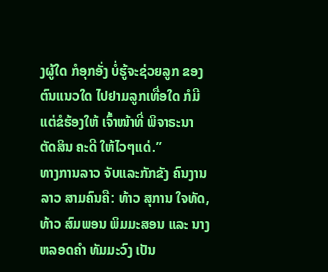ງຜູ້ໃດ ກໍອຸກອັ່ງ ບໍ່ຮູ້ຈະຊ່ວຍລູກ ຂອງຕົນແນວໃດ ໄປຢາມລູກເທື່ອໃດ ກໍມີແຕ່ຂໍຮ້ອງໃຫ້ ເຈົ້າໜ້າທີ່ ພິຈາຣະນາ ຕັດສິນ ຄະດີ ໃຫ້ໄວໆແດ່.”
ທາງການລາວ ຈັບແລະກັກຂັງ ຄົນງານລາວ ສາມຄົນຄື: ທ້າວ ສຸການ ໃຈທັດ, ທ້າວ ສົມພອນ ພິມມະສອນ ແລະ ນາງຫລອດຄຳ ທັມມະວົງ ເປັນ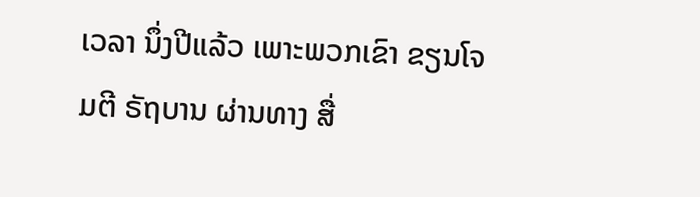ເວລາ ນຶ່ງປີແລ້ວ ເພາະພວກເຂົາ ຂຽນໂຈມຕີ ຣັຖບານ ຜ່ານທາງ ສື່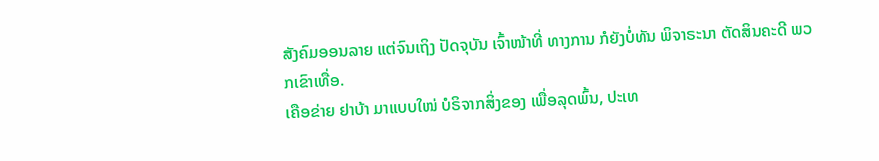ສັງຄົມອອນລາຍ ແຕ່ຈົນເຖິງ ປັດຈຸບັນ ເຈົ້າໜ້າທີ່ ທາງການ ກໍຍັງບໍ່ທັນ ພິຈາຣະນາ ຕັດສິນຄະດີ ພວກເຂົາເທື່ອ.
ເຄືອຂ່າຍ ຢາບ້າ ມາແບບໃໜ່ ບໍຣິຈາກສິ່ງຂອງ ເພື່ອລຸດພົ້ນ, ປະເທ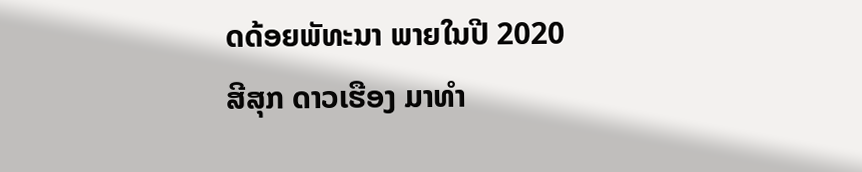ດດ້ອຍພັທະນາ ພາຍໃນປີ 2020
ສີສຸກ ດາວເຮືອງ ມາທຳ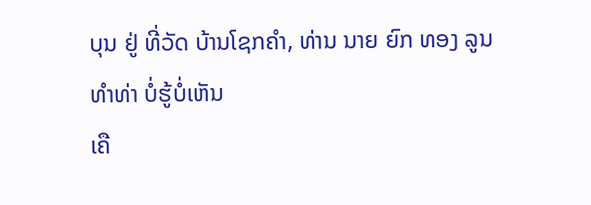ບຸນ ຢູ່ ທີ່ວັດ ບ້ານໂຊກຄຳ, ທ່ານ ນາຍ ຍົກ ທອງ ລູນ
ທຳທ່າ ບໍ່ຮູ້ບໍ່ເຫັນ
ເຄື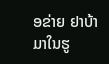ອຂ່າຍ ຢາບ້າ ມາໃນຮູ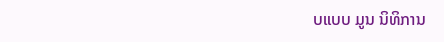ບແບບ ມູນ ນິທິການ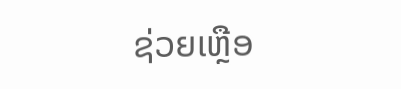ຊ່ວຍເຫຼືອ